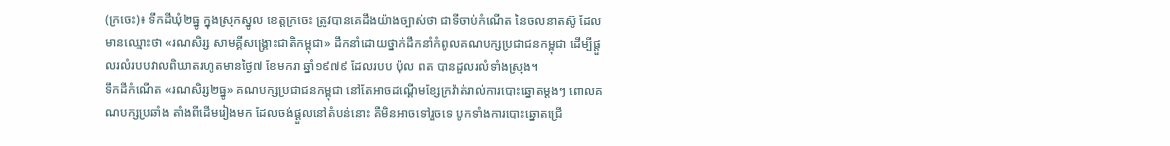(ក្រចេះ)៖ ទឹកដីឃុំ២ធ្នូ ក្នុងស្រុកស្នូល ខេត្តក្រចេះ ត្រូវបានគេដឹងយ៉ាងច្បាស់ថា ជាទីចាប់កំណើត នៃចលនាតស៊ូ ដែលមានឈ្មោះថា «រណសិរ្ស សាមគ្គីសង្គ្រោះជាតិកម្ពុជា» ដឹកនាំដោយថ្នាក់ដឹកនាំកំពូលគណបក្សប្រជាជនកម្ពុជា ដើម្បីផ្ដួលរលំរបបវាលពិឃាតរហូតមានថ្ងៃ៧ ខែមករា ឆ្នាំ១៩៧៩ ដែលរបប ប៉ុល ពត បានដួលរលំទាំងស្រុង។
ទឹកដីកំណើត «រណសិរ្ស២ធ្នូ» គណបក្សប្រជាជនកម្ពុជា នៅតែអាចដណ្ដើមខ្សែក្រវ៉ាត់រាល់ការបោះឆ្នោតម្ដងៗ ពោលគណបក្សប្រឆាំង តាំងពីដើមរៀងមក ដែលចង់ផ្ដួលនៅតំបន់នោះ គឺមិនអាចទៅរួចទេ បូកទាំងការបោះឆ្នោតជ្រើ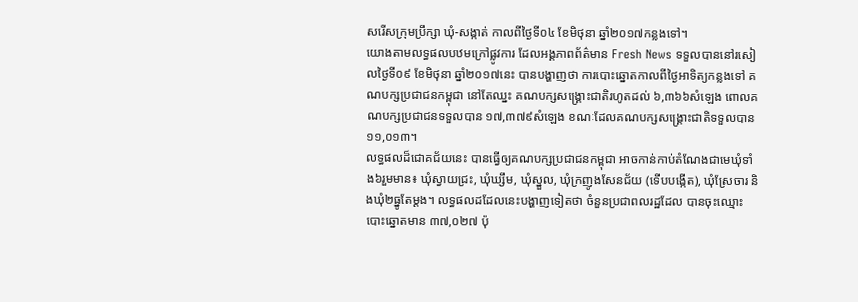សរើសក្រុមប្រឹក្សា ឃុំ-សង្កាត់ កាលពីថ្ងៃទី០៤ ខែមិថុនា ឆ្នាំ២០១៧កន្លងទៅ។
យោងតាមលទ្ធផលបឋមក្រៅផ្លូវការ ដែលអង្គភាពព័ត៌មាន Fresh News ទទួលបាននៅរសៀលថ្ងៃទី០៩ ខែមិថុនា ឆ្នាំ២០១៧នេះ បានបង្ហាញថា ការបោះឆ្នោតកាលពីថ្ងៃអាទិត្យកន្លងទៅ គណបក្សប្រជាជនកម្ពុជា នៅតែឈ្នះ គណបក្សសង្គ្រោះជាតិរហូតដល់ ៦,៣៦៦សំឡេង ពោលគណបក្សប្រជាជនទទួលបាន ១៧,៣៧៩សំឡេង ខណៈដែលគណបក្សសង្គ្រោះជាតិទទួលបាន១១,០១៣។
លទ្ធផលដ៏ជោគជ័យនេះ បានធ្វើឲ្យគណបក្សប្រជាជនកម្ពុជា អាចកាន់កាប់តំណែងជាមេឃុំទាំង៦រួមមាន៖ ឃុំស្វាយជ្រះ, ឃុំឃ្សឹម, ឃុំស្នួល, ឃុំក្រញូងសែនជ័យ (ទើបបង្កើត), ឃុំស្រែចារ និងឃុំ២ធ្នូតែម្ដង។ លទ្ធផលដដែលនេះបង្ហាញទៀតថា ចំនួនប្រជាពលរដ្ឋដែល បានចុះឈ្មោះបោះឆ្នោតមាន ៣៧,០២៧ ប៉ុ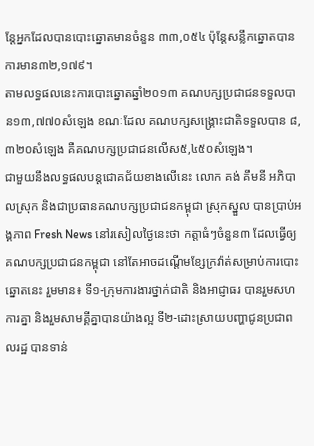ន្ដែអ្នកដែលបានបោះឆ្នោតមានចំនួន ៣៣,០៥៤ ប៉ុន្ដែសន្លឹកឆ្នោតបានការមាន៣២,១៧៩។
តាមលទ្ធផលនេះការបោះឆ្នោតឆ្នាំ២០១៣ គណបក្សប្រជាជនទទួលបាន១៣,៧៧០សំឡេង ខណៈដែល គណបក្សសង្គ្រោះជាតិទទួលបាន ៨,៣២០សំឡេង គឺគណបក្សប្រជាជនលើស៥,៤៥០សំឡេង។
ជាមួយនឹងលទ្ធផលបន្តជោគជ័យខាងលើនេះ លោក គង់ គឹមនី អភិបាលស្រុក និងជាប្រធានគណបក្សប្រជាជនកម្ពុជា ស្រុកស្នួល បានប្រាប់អង្គភាព Fresh News នៅរសៀលថ្ងៃនេះថា កត្តាធំៗចំនួន៣ ដែលធ្វើឲ្យគណបក្សប្រជាជនកម្ពុជា នៅតែអាចដណ្តើមខ្សែក្រវ៉ាត់សម្រាប់ការបោះឆ្នោតនេះ រួមមាន៖ ទី១-ក្រុមការងារថ្នាក់ជាតិ និងអាជ្ញាធរ បានរួមសហការគ្នា និងរួមសាមគ្គីគ្នាបានយ៉ាងល្អ ទី២-ដោះស្រាយបញ្ហាជូនប្រជាពលរដ្ឋ បានទាន់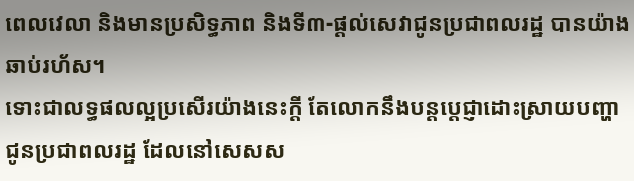ពេលវេលា និងមានប្រសិទ្ធភាព និងទី៣-ផ្តល់សេវាជូនប្រជាពលរដ្ឋ បានយ៉ាងឆាប់រហ័ស។
ទោះជាលទ្ធផលល្អប្រសើរយ៉ាងនេះក្តី តែលោកនឹងបន្តប្តេជ្ញាដោះស្រាយបញ្ហាជូនប្រជាពលរដ្ឋ ដែលនៅសេសស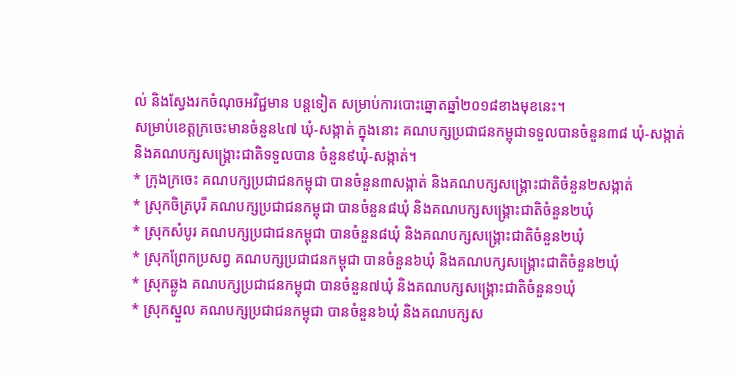ល់ និងស្វែងរកចំណុចអវិជ្ជមាន បន្តទៀត សម្រាប់ការបោះឆ្នោតឆ្នាំ២០១៨ខាងមុខនេះ។
សម្រាប់ខេត្តក្រចេះមានចំនួន៤៧ ឃុំ-សង្កាត់ ក្នុងនោះ គណបក្សប្រជាជនកម្ពុជាទទួលបានចំនួន៣៨ ឃុំ-សង្កាត់
និងគណបក្សសង្គ្រោះជាតិទទួលបាន ចំនួន៩ឃុំ-សង្កាត់។
* ក្រុងក្រចេះ គណបក្សប្រជាជនកម្ពុជា បានចំនួន៣សង្កាត់ និងគណបក្សសង្គ្រោះជាតិចំនួន២សង្កាត់
* ស្រុកចិត្របុរី គណបក្សប្រជាជនកម្ពុជា បានចំនួន៨ឃុំ និងគណបក្សសង្គ្រោះជាតិចំនួន២ឃុំ
* ស្រុកសំបូរ គណបក្សប្រជាជនកម្ពុជា បានចំនួន៨ឃុំ និងគណបក្សសង្គ្រោះជាតិចំនួន២ឃុំ
* ស្រុកព្រែកប្រសព្វ គណបក្សប្រជាជនកម្ពុជា បានចំនួន៦ឃុំ និងគណបក្សសង្គ្រោះជាតិចំនួន២ឃុំ
* ស្រុកឆ្លូង គណបក្សប្រជាជនកម្ពុជា បានចំនួន៧ឃុំ និងគណបក្សសង្គ្រោះជាតិចំនួន១ឃុំ
* ស្រុកស្នួល គណបក្សប្រជាជនកម្ពុជា បានចំនួន៦ឃុំ និងគណបក្សស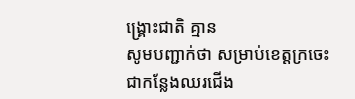ង្គ្រោះជាតិ គ្មាន
សូមបញ្ជាក់ថា សម្រាប់ខេត្តក្រចេះ ជាកន្លែងឈរជើង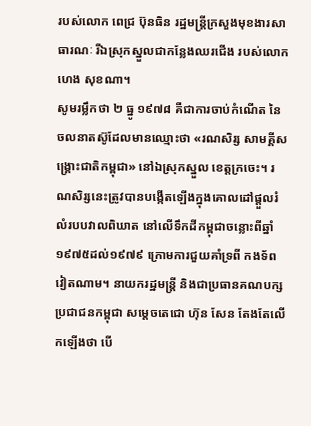របស់លោក ពេជ្រ ប៊ុនធិន រដ្ឋមន្រ្តីក្រសួងមុខងារសាធារណៈ រីឯស្រុកស្នួលជាកន្លែងឈរជើង របស់លោក ហេង សុខណា។
សូមរម្លឹកថា ២ ធ្នូ ១៩៧៨ គឺជាការចាប់កំណើត នៃចលនាតស៊ូដែលមានឈ្មោះថា «រណសិរ្ស សាមគ្គីសង្គ្រោះជាតិកម្ពុជា» នៅឯស្រុកស្នួល ខេត្តក្រចេះ។ រណសិរ្សនេះត្រូវបានបង្កើតឡើងក្នុងគោលដៅផ្តួលរំលំរបបវាលពិឃាត នៅលើទឹកដីកម្ពុជាចន្លោះពីឆ្នាំ ១៩៧៥ដល់១៩៧៩ ក្រោមការជួយគាំទ្រពី កងទ័ពវៀតណាម។ នាយករដ្ឋមន្រ្តី និងជាប្រធានគណបក្សប្រជាជនកម្ពុជា សម្តេចតេជោ ហ៊ុន សែន តែងតែលើកឡើងថា បើ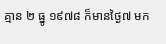គ្មាន ២ ធ្នូ ១៩៧៨ ក៏មានថ្ងៃ៧ មក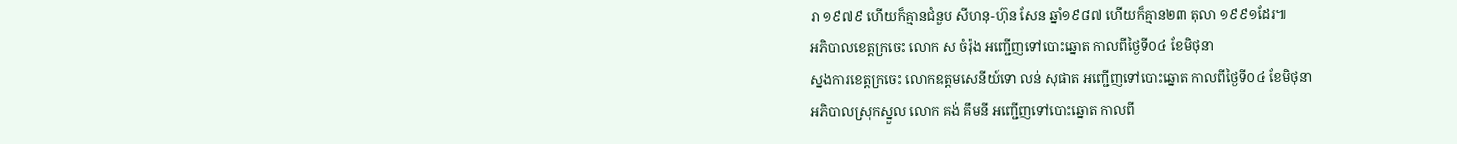រា ១៩៧៩ ហើយក៏គ្មានជំនួប សីហនុ-ហ៊ុន សែន ឆ្នាំ១៩៨៧ ហើយក៏គ្មាន២៣ តុលា ១៩៩១ដែរ៕
អភិបាលខេត្តក្រចេះ លោក ស ចំរ៉ុង អញ្ជើញទៅបោះឆ្នោត កាលពីថ្ងៃទី០៤ ខែមិថុនា
ស្នងការខេត្តក្រចេះ លោកឧត្តមសេនីយ៍ទោ លន់ សុផាត អញ្ជើញទៅបោះឆ្នោត កាលពីថ្ងៃទី០៤ ខែមិថុនា
អភិបាលស្រុកស្នួល លោក គង់ គឹមនី អញ្ជើញទៅបោះឆ្នោត កាលពី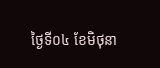ថ្ងៃទី០៤ ខែមិថុនា